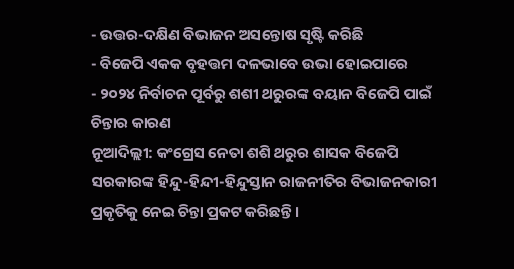- ଉତ୍ତର-ଦକ୍ଷିଣ ବିଭାଜନ ଅସନ୍ତୋଷ ସୃଷ୍ଟି କରିଛି
- ବିଜେପି ଏକକ ବୃହତ୍ତମ ଦଳଭାବେ ଉଭା ହୋଇପାରେ
- ୨୦୨୪ ନିର୍ବାଚନ ପୂର୍ବରୁ ଶଶୀ ଥରୁରଙ୍କ ବୟାନ ବିଜେପି ପାଇଁ ଚିନ୍ତାର କାରଣ
ନୂଆଦିଲ୍ଲୀ: କଂଗ୍ରେସ ନେତା ଶଶି ଥରୁର ଶାସକ ବିଜେପି ସରକାରଙ୍କ ହିନ୍ଦୁ-ହିନ୍ଦୀ-ହିନ୍ଦୁସ୍ତାନ ରାଜନୀତିର ବିଭାଜନକାରୀ ପ୍ରକୃତିକୁ ନେଇ ଚିନ୍ତା ପ୍ରକଟ କରିଛନ୍ତି ।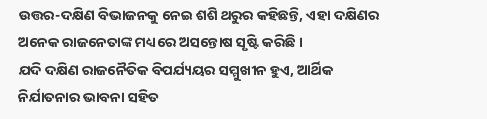ଉତ୍ତର-ଦକ୍ଷିଣ ବିଭାଜନକୁ ନେଇ ଶଶି ଥରୁର କହିଛନ୍ତି, ଏହା ଦକ୍ଷିଣର ଅନେକ ରାଜନେତାଙ୍କ ମଧ୍ୟରେ ଅସନ୍ତୋଷ ସୃଷ୍ଟି କରିଛି ।
ଯଦି ଦକ୍ଷିଣ ରାଜନୈତିକ ବିପର୍ଯ୍ୟୟର ସମ୍ମୁଖୀନ ହୁଏ, ଆର୍ଥିକ ନିର୍ଯାତନାର ଭାବନା ସହିତ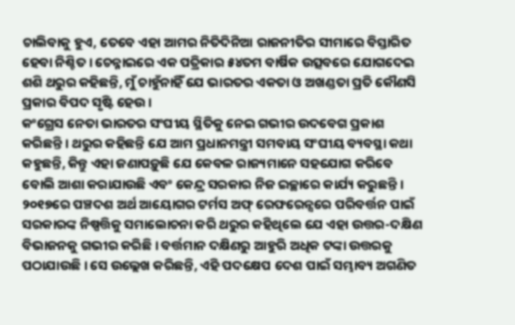ଚାଲିବାକୁ ହୁଏ, ତେବେ ଏହା ଆମର ନିତିଦିନିଆ ରାଜନୀତିର ସୀମାରେ ବିସ୍ତାରିତ ହେବା ନିଶ୍ଚିତ । ଚେନ୍ନାଇରେ ଏକ ପତ୍ରିକାର ୫୪ତମ ବାର୍ଷିକ ଉତ୍ସବରେ ଯୋଗଦେଇ ଶଶି ଥରୁର କହିଛନ୍ତି, ମୁଁ ଚାହୁଁନାହିଁ ଯେ ଭାରତର ଏକତା ଓ ଅଖଣ୍ଡତା ପ୍ରତି କୌଣସି ପ୍ରକାର ବିପଦ ସୃଷ୍ଟି ହେଉ ।
କଂଗ୍ରେସ ନେତା ଭାରତର ସଂଘୀୟ ସ୍ଥିତିକୁ ନେଇ ଗଭୀର ଉଦବେଗ ପ୍ରକାଶ କରିଛନ୍ତି । ଥରୁର କହିଛନ୍ତି ଯେ ଆମ ପ୍ରଧାନମନ୍ତ୍ରୀ ସମବାୟ ସଂଘୀୟ ବ୍ୟବସ୍ଥା କଥା କହୁଛନ୍ତି, କିନ୍ତୁ ଏହା ଜଣାପଡ଼ୁଛି ଯେ କେବଳ ରାଜ୍ୟମାନେ ସହଯୋଗ କରିବେ ବୋଲି ଆଶା କରାଯାଉଛି ଏବଂ କେନ୍ଦ୍ର ସରକାର ନିଜ ଇଚ୍ଛାରେ କାର୍ଯ୍ୟ କରୁଛନ୍ତି ।
୨୦୧୭ରେ ପଞ୍ଚଦଶ ଅର୍ଥ ଆୟୋଗର ଟର୍ମସ ଅଫ୍ ରେଫରେନ୍ସରେ ପରିବର୍ତ୍ତନ ପାଇଁ ସରକାରଙ୍କ ନିଷ୍ପତ୍ତିକୁ ସମାଲୋଚନା କରି ଥରୁର କହିଥିଲେ ଯେ ଏହା ଉତ୍ତର-ଦକ୍ଷିଣ ବିଭାଜନକୁ ଗଭୀର କରିଛି । ବର୍ତ୍ତମାନ ଦକ୍ଷିଣରୁ ଆହୁରି ଅଧିକ ଟଙ୍କା ଉତ୍ତରକୁ ପଠାଯାଉଛି । ସେ ଉଲ୍ଲେଖ କରିଛନ୍ତି, ଏହି ପଦକ୍ଷେପ ଦେଶ ପାଇଁ ସମ୍ଭାବ୍ୟ ଅଗଣିତ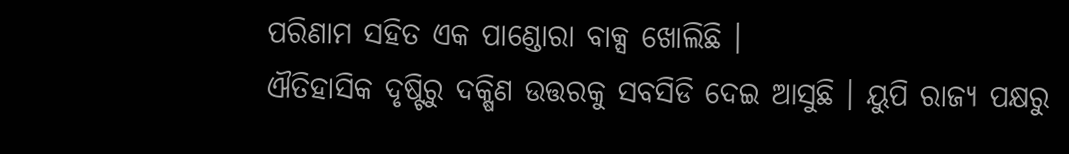ପରିଣାମ ସହିତ ଏକ ପାଣ୍ଡୋରା ବାକ୍ସ ଖୋଲିଛି ।
ଐତିହାସିକ ଦୃଷ୍ଟିରୁ ଦକ୍ଷିଣ ଉତ୍ତରକୁ ସବସିଡି ଦେଇ ଆସୁଛି । ୟୁପି ରାଜ୍ୟ ପକ୍ଷରୁ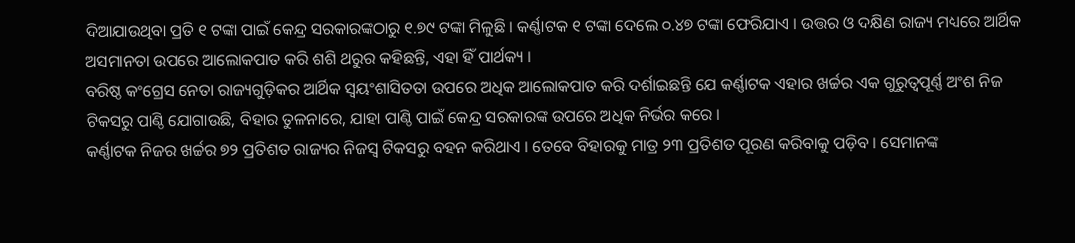ଦିଆଯାଉଥିବା ପ୍ରତି ୧ ଟଙ୍କା ପାଇଁ କେନ୍ଦ୍ର ସରକାରଙ୍କଠାରୁ ୧.୭୯ ଟଙ୍କା ମିଳୁଛି । କର୍ଣ୍ଣାଟକ ୧ ଟଙ୍କା ଦେଲେ ୦.୪୭ ଟଙ୍କା ଫେରିଯାଏ । ଉତ୍ତର ଓ ଦକ୍ଷିଣ ରାଜ୍ୟ ମଧ୍ୟରେ ଆର୍ଥିକ ଅସମାନତା ଉପରେ ଆଲୋକପାତ କରି ଶଶି ଥରୁର କହିଛନ୍ତି, ଏହା ହିଁ ପାର୍ଥକ୍ୟ ।
ବରିଷ୍ଠ କଂଗ୍ରେସ ନେତା ରାଜ୍ୟଗୁଡ଼ିକର ଆର୍ଥିକ ସ୍ୱୟଂଶାସିତତା ଉପରେ ଅଧିକ ଆଲୋକପାତ କରି ଦର୍ଶାଇଛନ୍ତି ଯେ କର୍ଣ୍ଣାଟକ ଏହାର ଖର୍ଚ୍ଚର ଏକ ଗୁରୁତ୍ୱପୂର୍ଣ୍ଣ ଅଂଶ ନିଜ ଟିକସରୁ ପାଣ୍ଠି ଯୋଗାଉଛି, ବିହାର ତୁଳନାରେ, ଯାହା ପାଣ୍ଠି ପାଇଁ କେନ୍ଦ୍ର ସରକାରଙ୍କ ଉପରେ ଅଧିକ ନିର୍ଭର କରେ ।
କର୍ଣ୍ଣାଟକ ନିଜର ଖର୍ଚ୍ଚର ୭୨ ପ୍ରତିଶତ ରାଜ୍ୟର ନିଜସ୍ୱ ଟିକସରୁ ବହନ କରିଥାଏ । ତେବେ ବିହାରକୁ ମାତ୍ର ୨୩ ପ୍ରତିଶତ ପୂରଣ କରିବାକୁ ପଡ଼ିବ । ସେମାନଙ୍କ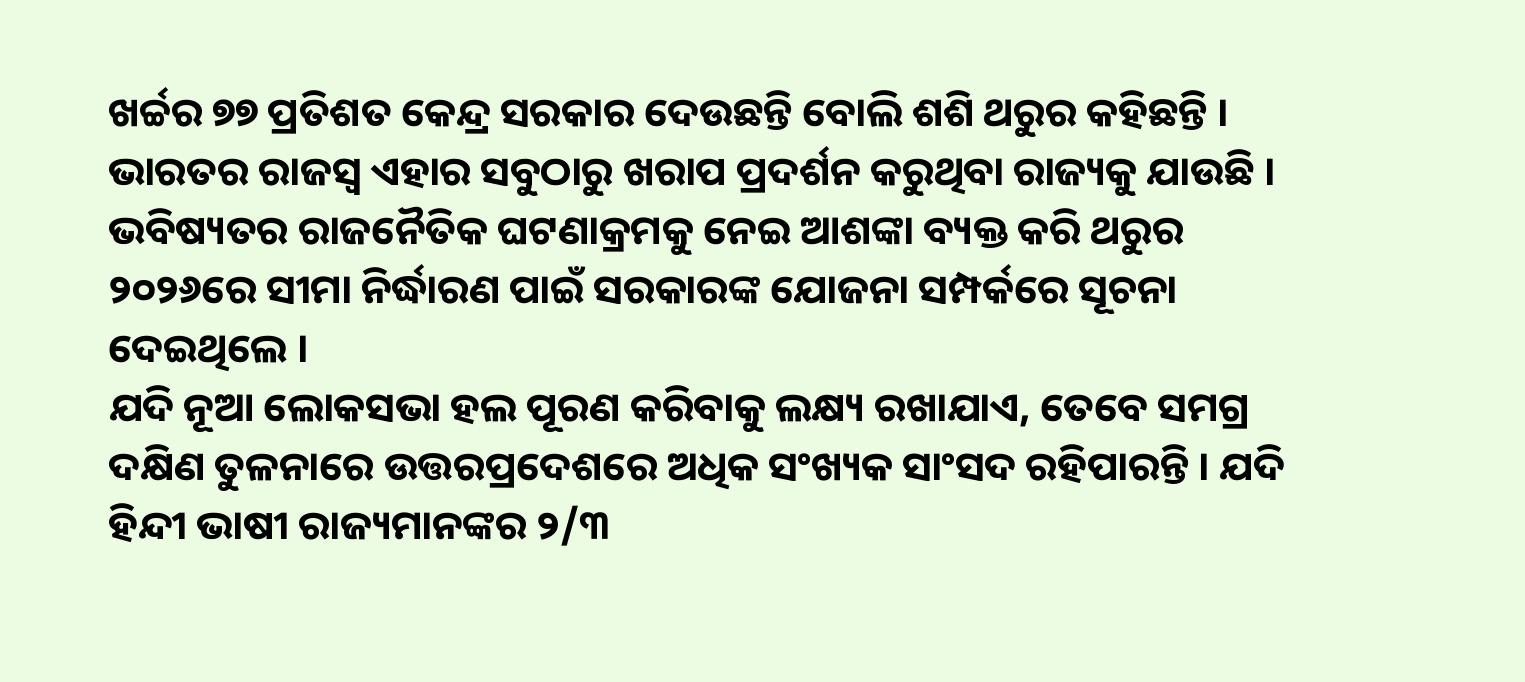ଖର୍ଚ୍ଚର ୭୭ ପ୍ରତିଶତ କେନ୍ଦ୍ର ସରକାର ଦେଉଛନ୍ତି ବୋଲି ଶଶି ଥରୁର କହିଛନ୍ତି । ଭାରତର ରାଜସ୍ୱ ଏହାର ସବୁଠାରୁ ଖରାପ ପ୍ରଦର୍ଶନ କରୁଥିବା ରାଜ୍ୟକୁ ଯାଉଛି ।
ଭବିଷ୍ୟତର ରାଜନୈତିକ ଘଟଣାକ୍ରମକୁ ନେଇ ଆଶଙ୍କା ବ୍ୟକ୍ତ କରି ଥରୁର ୨୦୨୬ରେ ସୀମା ନିର୍ଦ୍ଧାରଣ ପାଇଁ ସରକାରଙ୍କ ଯୋଜନା ସମ୍ପର୍କରେ ସୂଚନା ଦେଇଥିଲେ ।
ଯଦି ନୂଆ ଲୋକସଭା ହଲ ପୂରଣ କରିବାକୁ ଲକ୍ଷ୍ୟ ରଖାଯାଏ, ତେବେ ସମଗ୍ର ଦକ୍ଷିଣ ତୁଳନାରେ ଉତ୍ତରପ୍ରଦେଶରେ ଅଧିକ ସଂଖ୍ୟକ ସାଂସଦ ରହିପାରନ୍ତି । ଯଦି ହିନ୍ଦୀ ଭାଷୀ ରାଜ୍ୟମାନଙ୍କର ୨/୩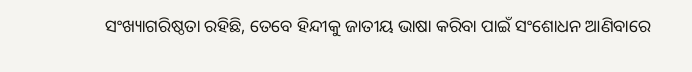ସଂଖ୍ୟାଗରିଷ୍ଠତା ରହିଛି, ତେବେ ହିନ୍ଦୀକୁ ଜାତୀୟ ଭାଷା କରିବା ପାଇଁ ସଂଶୋଧନ ଆଣିବାରେ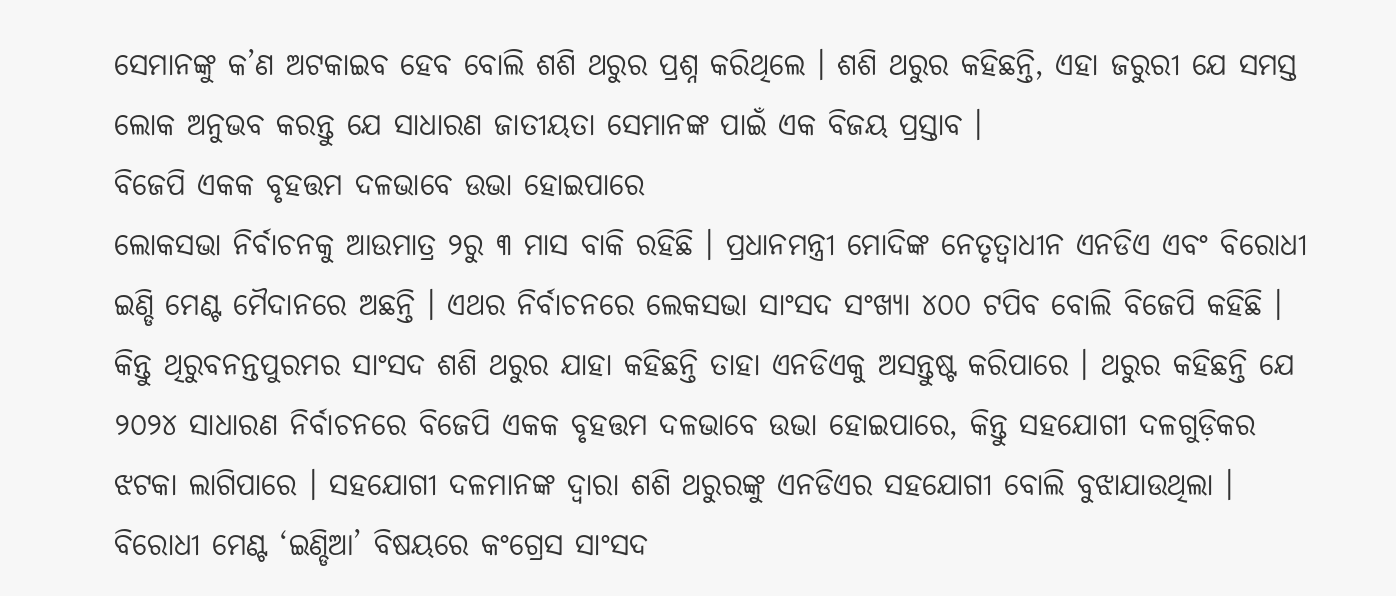ସେମାନଙ୍କୁ କ’ଣ ଅଟକାଇବ ହେବ ବୋଲି ଶଶି ଥରୁର ପ୍ରଶ୍ନ କରିଥିଲେ । ଶଶି ଥରୁର କହିଛନ୍ତି, ଏହା ଜରୁରୀ ଯେ ସମସ୍ତ ଲୋକ ଅନୁଭବ କରନ୍ତୁ ଯେ ସାଧାରଣ ଜାତୀୟତା ସେମାନଙ୍କ ପାଇଁ ଏକ ବିଜୟ ପ୍ରସ୍ତାବ ।
ବିଜେପି ଏକକ ବୃହତ୍ତମ ଦଳଭାବେ ଉଭା ହୋଇପାରେ
ଲୋକସଭା ନିର୍ବାଚନକୁ ଆଉମାତ୍ର ୨ରୁ ୩ ମାସ ବାକି ରହିଛି । ପ୍ରଧାନମନ୍ତ୍ରୀ ମୋଦିଙ୍କ ନେତୃତ୍ୱାଧୀନ ଏନଡିଏ ଏବଂ ବିରୋଧୀ ଇଣ୍ଡି ମେଣ୍ଟ ମୈଦାନରେ ଅଛନ୍ତି । ଏଥର ନିର୍ବାଚନରେ ଲେକସଭା ସାଂସଦ ସଂଖ୍ୟା ୪୦୦ ଟପିବ ବୋଲି ବିଜେପି କହିଛି । କିନ୍ତୁ ଥିରୁବନନ୍ତପୁରମର ସାଂସଦ ଶଶି ଥରୁର ଯାହା କହିଛନ୍ତି ତାହା ଏନଡିଏକୁ ଅସନ୍ତୁଷ୍ଟ କରିପାରେ । ଥରୁର କହିଛନ୍ତି ଯେ ୨୦୨୪ ସାଧାରଣ ନିର୍ବାଚନରେ ବିଜେପି ଏକକ ବୃହତ୍ତମ ଦଳଭାବେ ଉଭା ହୋଇପାରେ, କିନ୍ତୁ ସହଯୋଗୀ ଦଳଗୁଡ଼ିକର ଝଟକା ଲାଗିପାରେ । ସହଯୋଗୀ ଦଳମାନଙ୍କ ଦ୍ୱାରା ଶଶି ଥରୁରଙ୍କୁ ଏନଡିଏର ସହଯୋଗୀ ବୋଲି ବୁଝାଯାଉଥିଲା । ବିରୋଧୀ ମେଣ୍ଟ ‘ଇଣ୍ଡିଆ’ ବିଷୟରେ କଂଗ୍ରେସ ସାଂସଦ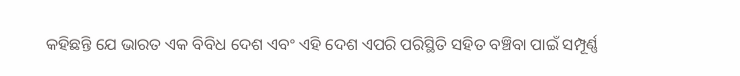କହିଛନ୍ତି ଯେ ଭାରତ ଏକ ବିବିଧ ଦେଶ ଏବଂ ଏହି ଦେଶ ଏପରି ପରିସ୍ଥିତି ସହିତ ବଞ୍ଚିବା ପାଇଁ ସମ୍ପୂର୍ଣ୍ଣ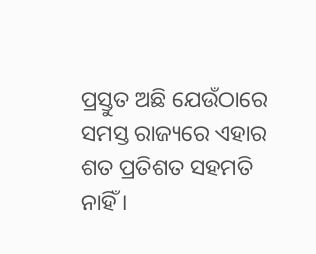ପ୍ରସ୍ତୁତ ଅଛି ଯେଉଁଠାରେ ସମସ୍ତ ରାଜ୍ୟରେ ଏହାର ଶତ ପ୍ରତିଶତ ସହମତି ନାହିଁ ।